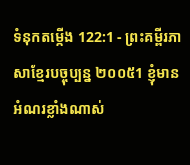ទំនុកតម្កើង 122:1 - ព្រះគម្ពីរភាសាខ្មែរបច្ចុប្បន្ន ២០០៥1 ខ្ញុំមានអំណរខ្លាំងណាស់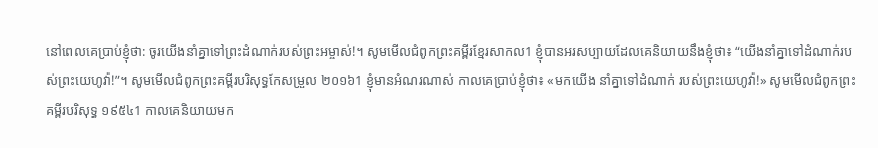នៅពេលគេប្រាប់ខ្ញុំថា: ចូរយើងនាំគ្នាទៅព្រះដំណាក់របស់ព្រះអម្ចាស់!។ សូមមើលជំពូកព្រះគម្ពីរខ្មែរសាកល1 ខ្ញុំបានអរសប្បាយដែលគេនិយាយនឹងខ្ញុំថា៖ “យើងនាំគ្នាទៅដំណាក់របស់ព្រះយេហូវ៉ា!”។ សូមមើលជំពូកព្រះគម្ពីរបរិសុទ្ធកែសម្រួល ២០១៦1 ខ្ញុំមានអំណរណាស់ កាលគេប្រាប់ខ្ញុំថា៖ «មកយើង នាំគ្នាទៅដំណាក់ របស់ព្រះយេហូវ៉ា!» សូមមើលជំពូកព្រះគម្ពីរបរិសុទ្ធ ១៩៥៤1 កាលគេនិយាយមក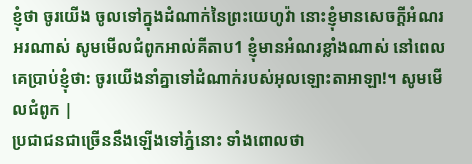ខ្ញុំថា ចូរយើង ចូលទៅក្នុងដំណាក់នៃព្រះយេហូវ៉ា នោះខ្ញុំមានសេចក្ដីអំណរអរណាស់ សូមមើលជំពូកអាល់គីតាប1 ខ្ញុំមានអំណរខ្លាំងណាស់ នៅពេលគេប្រាប់ខ្ញុំថា: ចូរយើងនាំគ្នាទៅដំណាក់របស់អុលឡោះតាអាឡា!។ សូមមើលជំពូក |
ប្រជាជនជាច្រើននឹងឡើងទៅភ្នំនោះ ទាំងពោលថា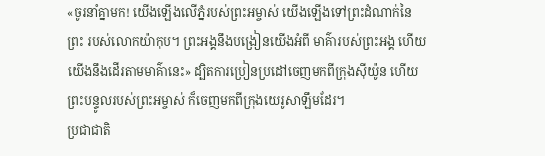«ចូរនាំគ្នាមក! យើងឡើងលើភ្នំរបស់ព្រះអម្ចាស់ យើងឡើងទៅព្រះដំណាក់នៃព្រះ របស់លោកយ៉ាកុប។ ព្រះអង្គនឹងបង្រៀនយើងអំពី មាគ៌ារបស់ព្រះអង្គ ហើយយើងនឹងដើរតាមមាគ៌ានេះ» ដ្បិតការប្រៀនប្រដៅចេញមកពីក្រុងស៊ីយ៉ូន ហើយព្រះបន្ទូលរបស់ព្រះអម្ចាស់ ក៏ចេញមកពីក្រុងយេរូសាឡឹមដែរ។
ប្រជាជាតិ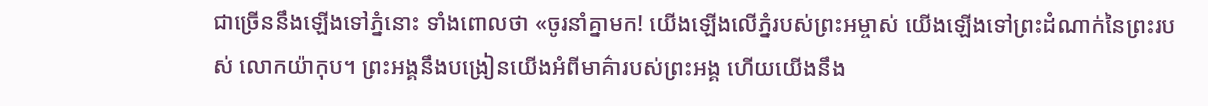ជាច្រើននឹងឡើងទៅភ្នំនោះ ទាំងពោលថា «ចូរនាំគ្នាមក! យើងឡើងលើភ្នំរបស់ព្រះអម្ចាស់ យើងឡើងទៅព្រះដំណាក់នៃព្រះរបស់ លោកយ៉ាកុប។ ព្រះអង្គនឹងបង្រៀនយើងអំពីមាគ៌ារបស់ព្រះអង្គ ហើយយើងនឹង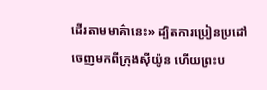ដើរតាមមាគ៌ានេះ» ដ្បិតការប្រៀនប្រដៅចេញមកពីក្រុងស៊ីយ៉ូន ហើយព្រះប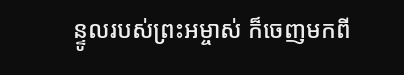ន្ទូលរបស់ព្រះអម្ចាស់ ក៏ចេញមកពី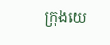ក្រុងយេ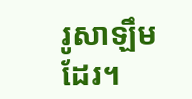រូសាឡឹមដែរ។